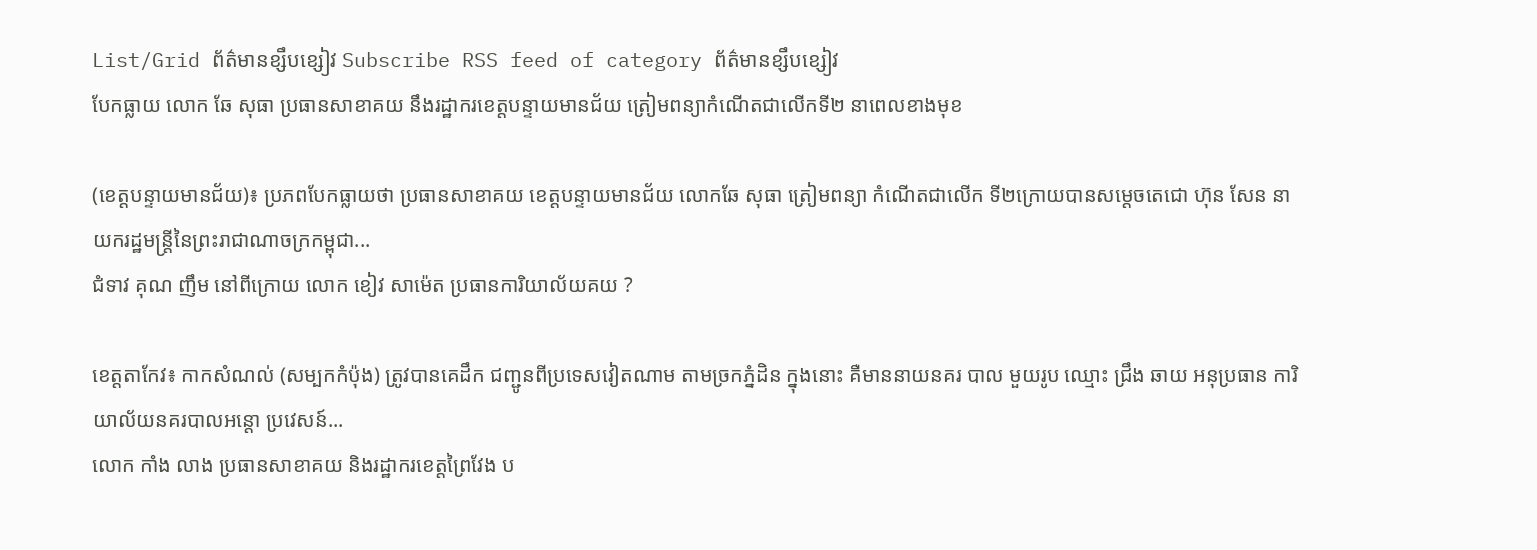List/Grid ព័ត៌មានខ្សឹបខ្សៀវ Subscribe RSS feed of category ព័ត៌មានខ្សឹបខ្សៀវ
បែកធ្លាយ លោក ឆែ សុធា ប្រធានសាខាគយ នឹងរដ្ឋាករខេត្តបន្ទាយមានជ័យ ត្រៀមពន្យាកំណើតជាលើកទី២ នាពេលខាងមុខ

(ខេត្តបន្ទាយមានជ័យ)៖ ប្រភពបែកធ្លាយថា ប្រធានសាខាគយ ខេត្តបន្ទាយមានជ័យ លោកឆែ សុធា ត្រៀមពន្យា កំណើតជាលើក ទី២ក្រោយបានសម្តេចតេជោ ហ៊ុន សែន នាយករដ្ឋមន្រ្តីនៃព្រះរាជាណាចក្រកម្ពុជា...
ជំទាវ គុណ ញឹម នៅពីក្រោយ លោក ខៀវ សាម៉េត ប្រធានការិយាល័យគយ ?

ខេត្តតាកែវ៖ កាកសំណល់ (សម្បកកំប៉ុង) ត្រូវបានគេដឹក ជញ្ជូនពីប្រទេសវៀតណាម តាមច្រកភ្នំដិន ក្នុងនោះ គឺមាននាយនគរ បាល មួយរូប ឈ្មោះ ជ្រឹង ឆាយ អនុប្រធាន ការិយាល័យនគរបាលអន្តោ ប្រវេសន៍...
លោក កាំង លាង ប្រធានសាខាគយ និងរដ្ឋាករខេត្តព្រៃវែង ប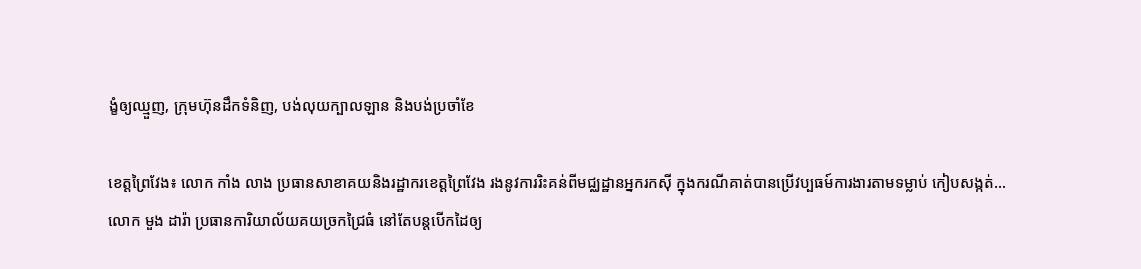ង្ខំឲ្យឈ្មួញ, ក្រុមហ៊ុនដឹកទំនិញ, បង់លុយក្បាលឡាន និងបង់ប្រចាំខែ

ខេត្តព្រៃវែង៖ លោក កាំង លាង ប្រធានសាខាគយនិងរដ្ឋាករខេត្តព្រៃវែង រងនូវការរិះគន់ពីមជ្ឈដ្ឋានអ្នករកស៊ី ក្នុងករណីគាត់បានប្រើវប្បធម៍ការងារតាមទម្លាប់ កៀបសង្កត់...
លោក មួង ដារ៉ា ប្រធានការិយាល័យគយច្រកជ្រៃធំ នៅតែបន្តបើកដៃឲ្យ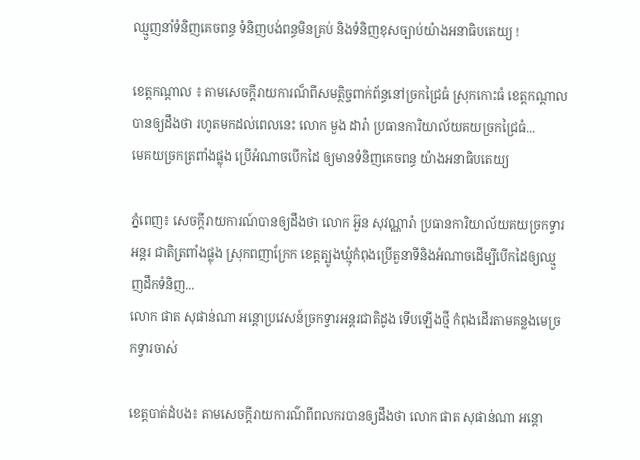ឈ្មួញនាំទំនិញគេចពន្ធ ទំនិញបង់ពន្ធមិនគ្រប់ និងទំនិញខុសច្បាប់យ៉ាងអនាធិបតេយ្យ !

ខេត្តកណ្តាល ៖ តាមសេចក្តីរាយការណ៏ពីសមត្ថិច្ចពាក់ព័ន្ធនៅច្រកជ្រៃធំ ស្រុកកោះធំ ខេត្តកណ្តាល បានឲ្យដឹងថា រហូតមកដល់ពេលនេះ លោក មួង ដារ៉ា ប្រធានការិយាល័យគយច្រកជ្រៃធំ...
មេគយច្រកត្រពាំងផ្លុង ប្រើអំណាចបើកដៃ ឲ្យមានទំនិញគេចពន្ធ យ៉ាងអនាធិបតេយ្យ

ភ្នំពេញ៖ សេចក្ដីរាយការណ៍បានឲ្យដឹងថា លោក អ៊ួន សុវណ្ណារ៉ា ប្រធានការិយាល័យគយច្រកទ្វារអន្តរ ជាតិត្រពាំងផ្លុង ស្រុកពញាក្រែក ខេត្តត្បូងឃ្មុំកំពុងប្រើតួនាទីនិងអំណាចដើម្បីបើកដៃឲ្យឈ្មួញដឹកទំនិញ...
លោក ផាត សុផាន់ណា អន្តោប្រវេសន៍ច្រកទ្វារអន្តរជាតិដូង ទើបឡើងថ្មី កំពុងដើរតាមគន្លងមេច្រកទ្វារចាស់

ខេត្តបាត់ដំបង៖ តាមសេចក្តីរាយការណ៌ពីពលករបានឲ្យដឹងថា លោក ផាត សុផាន់ណា អន្តោ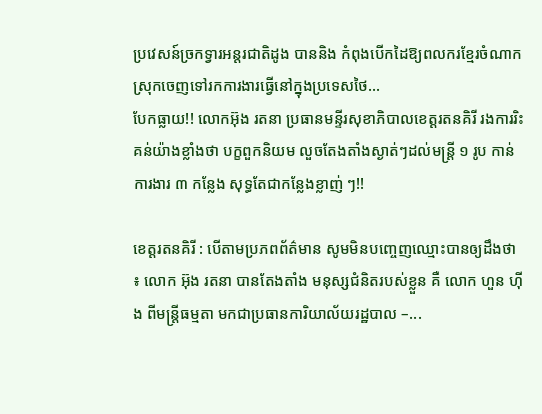ប្រវេសន៍ច្រកទ្វារអន្តរជាតិដូង បាននិង កំពុងបើកដៃឱ្យពលករខ្មែរចំណាកស្រុកចេញទៅរកការងារធ្វើនៅក្នុងប្រទេសថៃ...
បែកធ្លាយ!! លោកអ៊ុង រតនា ប្រធានមន្ទីរសុខាភិបាលខេត្តរតនគិរី រងការរិះគន់យ៉ាងខ្លាំងថា បក្ខពួកនិយម លួចតែងតាំងស្ងាត់ៗដល់មន្ត្រី ១ រូប កាន់ការងារ ៣ កន្លែង សុទ្ធតែជាកន្លែងខ្លាញ់ ៗ!!

ខេត្តរតនគិរី : បើតាមប្រភពព័ត៌មាន សូមមិនបញ្ចេញឈ្មោះបានឲ្យដឹងថា ៖ លោក អ៊ុង រតនា បានតែងតាំង មនុស្សជំនិតរបស់ខ្លួន គឺ លោក ហួន ហ៊ីង ពីមន្ត្រីធម្មតា មកជាប្រធានការិយាល័យរដ្ឋបាល –...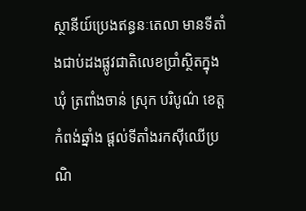ស្ថានីយ៍ប្រេងឥន្ធនៈតេលា មានទីតាំងជាប់ដងផ្លូវជាតិលេខប្រាំស្ថិតក្នុង ឃុំ ត្រពាំងចាន់ ស្រុក បរិបូណ៌ ខេត្តកំពង់ឆ្នាំង ផ្ដល់ទីតាំងរកស៊ីឈើប្រណិ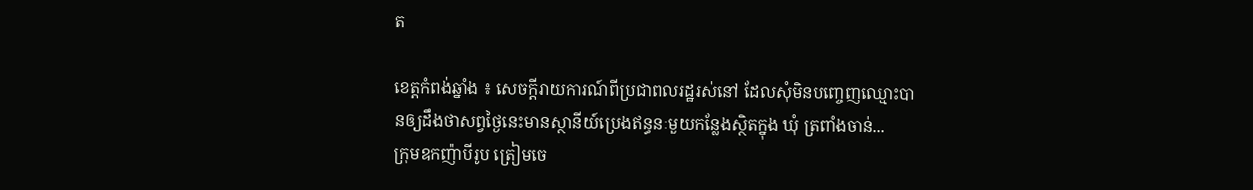ត

ខេត្តកំពង់ឆ្នាំង ៖ សេចក្ដីរាយការណ៍ពីប្រជាពលរដ្ឋរស់នៅ ដែលសុំមិនបញ្ចេញឈ្មោះបានឲ្យដឹងថាសព្វថ្ងៃនេះមានស្ថានីយ៍ប្រេងឥន្ធនៈមួយកន្លែងស្ថិតក្នុង ឃុំ ត្រពាំងចាន់...
ក្រុមឧកញ៉ាបីរូប ត្រៀមចេ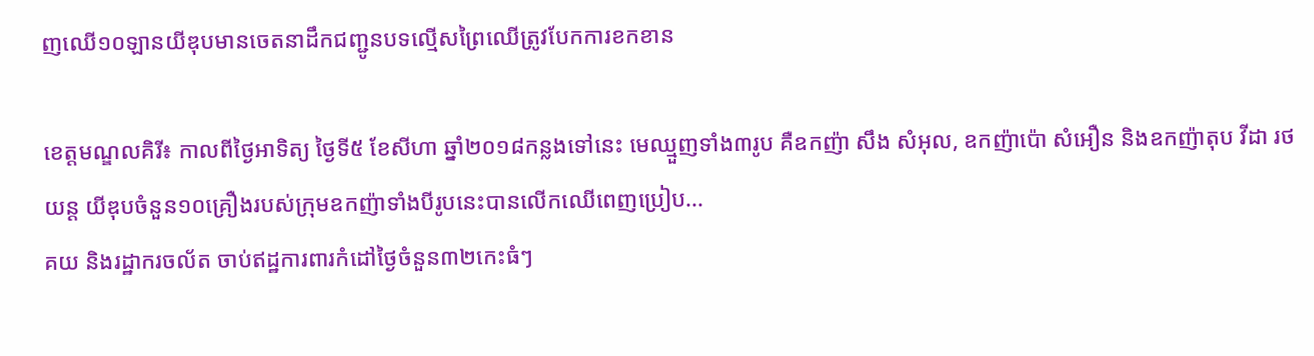ញឈើ១០ឡានយីឌុបមានចេតនាដឹកជញ្ជូនបទល្មើសព្រៃឈើត្រូវបែកការខកខាន

ខេត្តមណ្ឌលគិរី៖ កាលពីថ្ងៃអាទិត្យ ថ្ងៃទី៥ ខែសីហា ឆ្នាំ២០១៨កន្លងទៅនេះ មេឈ្មួញទាំង៣រូប គឺឧកញ៉ា សឹង សំអុល, ឧកញ៉ាប៉ោ សំអឿន និងឧកញ៉ាតុប វីដា រថយន្ត យីឌុបចំនួន១០គ្រឿងរបស់ក្រុមឧកញ៉ាទាំងបីរូបនេះបានលើកឈើពេញប្រៀប...
គយ និងរដ្ឋាករចល័ត ចាប់ឥដ្ឋការពារកំដៅថ្ងៃចំនួន៣២កេះធំៗ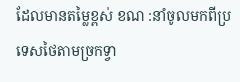ដែលមានតម្លៃខ្ពស់ ខណ :នាំចូលមកពីប្រទេសថៃតាមច្រកទ្វា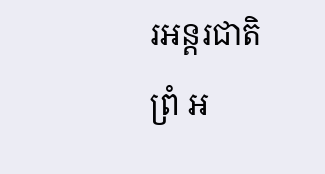រអន្តរជាតិព្រំ អ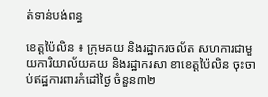ត់ទាន់បង់ពន្ធ

ខេត្តប៉ៃលិន ៖ ក្រុមគយ និងរដ្ឋាករចល័ត សហការជាមួយការិយាល័យគយ និងរដ្ឋាករសា ខាខេត្តប៉ៃលិន ចុះចាប់ឥដ្ឋការពារកំដៅថ្ងៃ ចំនួន៣២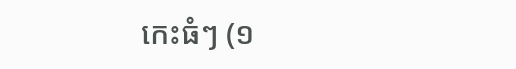កេះធំៗ (១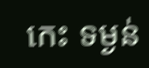កេះ ទម្ងន់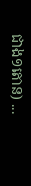ជាង១តោន) ...